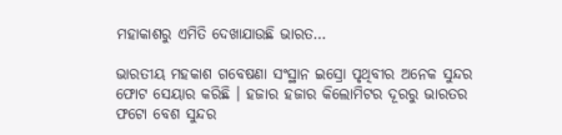ମହାକାଶରୁ ଏମିତି ଦେଖାଯାଉଛି ଭାରତ…

ଭାରତୀୟ ମହକାଶ ଗବେଷଣା ସଂସ୍ଥାନ ଇସ୍ରୋ ପୃଥିବୀର ଅନେକ ସୁନ୍ଦର ଫୋଟ ସେୟାର କରିଛି । ହଜାର ହଜାର କିଲୋମିଟର ଦୂରରୁ ଭାରତର ଫଟୋ ବେଶ ସୁନ୍ଦର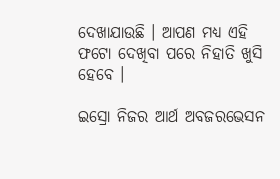ଦେଖାଯାଉଛି । ଆପଣ ମଧ୍ୟ ଏହି ଫଟୋ ଦେଖିବା ପରେ ନିହାତି ଖୁସି ହେବେ ।

ଇସ୍ରୋ ନିଜର ଆର୍ଥ ଅବଜରଭେସନ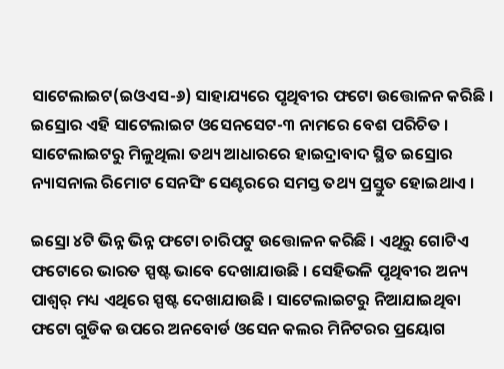ସାଟେଲାଇଟ(ଇଓଏସ-୬) ସାହାଯ୍ୟରେ ପୃଥିବୀର ଫଟୋ ଉତ୍ତୋଳନ କରିଛି । ଇସ୍ରୋର ଏହି ସାଟେଲାଇଟ ଓସେନସେଟ-୩ ନାମରେ ବେଶ ପରିଚିତ । ସାଟେଲାଇଟରୁ ମିଳୁଥିଲା ତଥ୍ୟ ଆଧାରରେ ହାଇଦ୍ରାବାଦ ସ୍ଥିତ ଇସ୍ରୋର ନ୍ୟାସନାଲ ରିମୋଟ ସେନସିଂ ସେଣ୍ଟରରେ ସମସ୍ତ ତଥ୍ୟ ପ୍ରସ୍ତୁତ ହୋଇଥାଏ ।

ଇସ୍ରୋ ୪ଟି ଭିନ୍ନ ଭିନ୍ନ ଫଟୋ ଚାରିପଟୁ ଉତ୍ତୋଳନ କରିଛି । ଏଥିରୁ ଗୋଟିଏ ଫଟୋରେ ଭାରତ ସ୍ପଷ୍ଟ ଭାବେ ଦେଖାଯାଉଛି । ସେହିଭଳି ପୃଥିବୀର ଅନ୍ୟ ପାଶ୍ୱର୍ ମଧ୍ୟ ଏଥିରେ ସ୍ପଷ୍ଟ ଦେଖାଯାଉଛି । ସାଟେଲାଇଟରୁ ନିଆଯାଇଥିବା ଫଟୋ ଗୁଡିକ ଉପରେ ଅନବୋର୍ଡ ଓସେନ କଲର ମିନିଟରର ପ୍ରୟୋଗ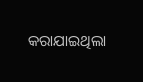କରାଯାଇଥିଲା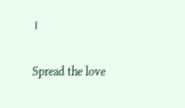।

Spread the love